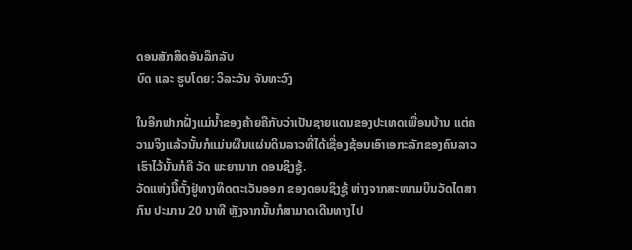ດອນສັກສິດອັນລຶກລັບ
ບົດ ແລະ ຮູບໂດຍ: ວິລະວັນ ຈັນທະວົງ

ໃນອີກຟາກຝັ່ງແມ່ນ້ຳຂອງຄ້າຍຄືກັບວ່າເປັນຊາຍແດນຂອງປະເທດເພື່ອນບ້ານ ແຕ່ຄວາມຈິງແລ້ວນັ້ນກໍແມ່ນຜືນແຜ່ນດິນລາວທີ່ໄດ້ເຊື່ອງຊ້ອນເອົາເອກະລັກຂອງຄົນລາວເຮົາໄວ້ນັ້ນກໍຄື ວັດ ພະຍານາກ ດອນຊິງຊູ້.
ວັດແຫ່ງນີ້ຕັ້ງຢູ່ທາງທິດຕະເວັນອອກ ຂອງດອນຊິງຊູ້ ຫ່າງຈາກສະໜາມບິນວັດໄຕສາກົນ ປະມານ 20 ນາທີ ຫຼັງຈາກນັ້ນກໍສາມາດເດີນທາງໄປ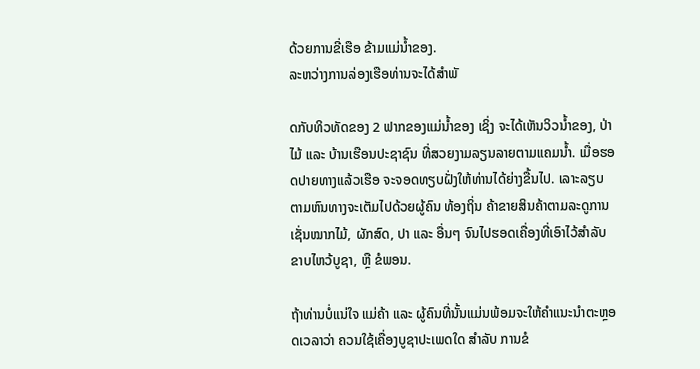ດ້ວຍການຂີ່ເຮືອ ຂ້າມແມ່ນ້ຳຂອງ.
ລະຫວ່າງການລ່ອງເຮືອທ່ານຈະໄດ້ສຳພັ

ດກັບທິວທັດຂອງ 2 ຟາກຂອງແມ່ນ້ຳຂອງ ເຊິ່ງ ຈະໄດ້ເຫັນວິວນ້ຳຂອງ, ປ່າໄມ້ ແລະ ບ້ານເຮືອນປະຊາຊົນ ທີ່ສວຍງາມລຽນລາຍຕາມແຄມນ້ຳ. ເມື່ອຮອດປາຍທາງແລ້ວເຮືອ ຈະຈອດທຽບຝັ່ງໃຫ້ທ່ານໄດ້ຍ່າງຂື້ນໄປ. ເລາະລຽບຕາມຫົນທາງຈະເຕັມໄປດ້ວຍຜູ້ຄົນ ທ້ອງຖິ່ນ ຄ້າຂາຍສິນຄ້າຕາມລະດູການເຊັ່ນໝາກໄມ້, ຜັກສົດ, ປາ ແລະ ອື່ນໆ ຈົນໄປຮອດເຄື່ອງທີ່ເອົາໄວ້ສຳລັບ ຂາບໄຫວ້ບູຊາ, ຫຼື ຂໍພອນ.

ຖ້າທ່ານບໍ່ແນ່ໃຈ ແມ່ຄ້າ ແລະ ຜູ້ຄົນທີ່ນັ້ນແມ່ນພ້ອມຈະໃຫ້ຄຳແນະນຳຕະຫຼອດເວລາວ່າ ຄວນໃຊ້ເຄື່ອງບູຊາປະເພດໃດ ສຳລັບ ການຂໍ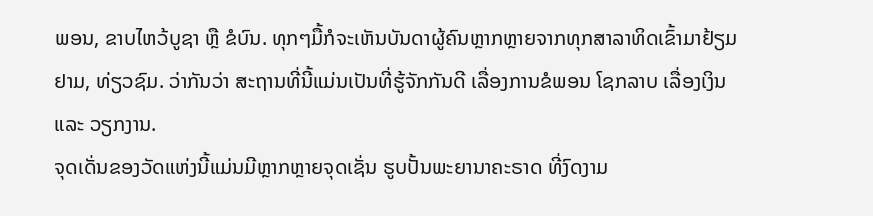ພອນ, ຂາບໄຫວ້ບູຊາ ຫຼື ຂໍບົນ. ທຸກໆມື້ກໍຈະເຫັນບັນດາຜູ້ຄົນຫຼາກຫຼາຍຈາກທຸກສາລາທິດເຂົ້າມາຢ້ຽມຢາມ, ທ່ຽວຊົມ. ວ່າກັນວ່າ ສະຖານທີ່ນີ້ແມ່ນເປັນທີ່ຮູ້ຈັກກັນດີ ເລື່ອງການຂໍພອນ ໂຊກລາບ ເລື່ອງເງິນ ແລະ ວຽກງານ.
ຈຸດເດັ່ນຂອງວັດແຫ່ງນີ້ແມ່ນມີຫຼາກຫຼາຍຈຸດເຊັ່ນ ຮູບປັ້ນພະຍານາຄະຣາດ ທີ່ງົດງາມ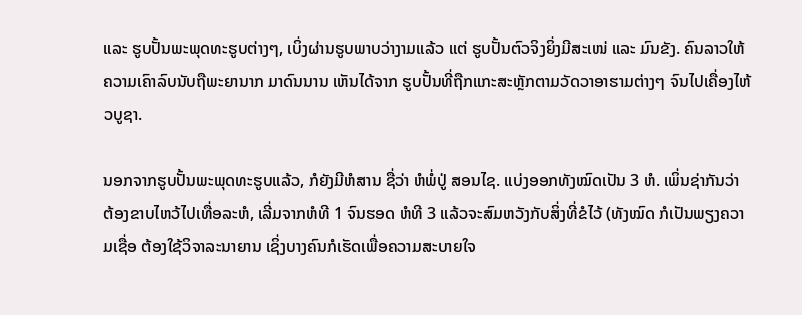ແລະ ຮູບປັ້ນພະພຸດທະຮູບຕ່າງໆ, ເບິ່ງຜ່ານຮູບພາບວ່າງາມແລ້ວ ແຕ່ ຮູບປັ້ນຕົວຈິງຍິ່ງມີສະເໜ່ ແລະ ມົນຂັງ. ຄົນລາວໃຫ້ຄວາມເຄົາລົບນັບຖືພະຍານາກ ມາດົນນານ ເຫັນໄດ້ຈາກ ຮູບປັ້ນທີ່ຖືກແກະສະຫຼັກຕາມວັດວາອາຮາມຕ່າງໆ ຈົນໄປເຄື່ອງໄຫ້ວບູຊາ.

ນອກຈາກຮູບປັ້ນພະພຸດທະຮູບແລ້ວ, ກໍຍັງມີຫໍສານ ຊື່ວ່າ ຫໍພໍ່ປູ່ ສອນໄຊ. ແບ່ງອອກທັງໝົດເປັນ 3 ຫໍ. ເພິ່ນຊ່າກັນວ່າ ຕ້ອງຂາບໄຫວ້ໄປເທື່ອລະຫໍ, ເລີ່ມຈາກຫໍທີ 1 ຈົນຮອດ ຫໍທີ 3 ແລ້ວຈະສົມຫວັງກັບສິ່ງທີ່ຂໍໄວ້ (ທັງໝົດ ກໍເປັນພຽງຄວາມເຊື່ອ ຕ້ອງໃຊ້ວິຈາລະນາຍານ ເຊິ່ງບາງຄົນກໍເຮັດເພື່ອຄວາມສະບາຍໃຈ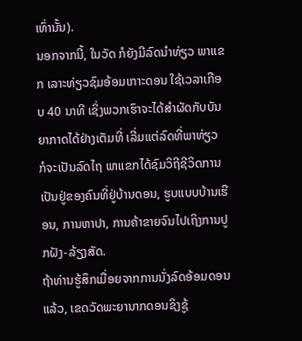ເທົ່ານັ້ນ).
ນອກຈາກນີ້, ໃນວັດ ກໍຍັງມີລົດນຳທ່ຽວ ພາແຂກ ເລາະທ່ຽວຊົມອ້ອມເກາະດອນ ໃຊ້ເວລາເກືອບ 40 ນາທີ ເຊິ່ງພວກເຮົາຈະໄດ້ສຳຜັດກັບບັນຍາກາດໄດ້ຢ່າງເຕັມທີ່ ເລີ່ມແຕ່ລົດທີ່ພາທ່ຽວ ກໍຈະເປັນລົດໄຖ ພາແຂກໄດ້ຊົມວິຖີຊີວິດການເປັນຢູ່ຂອງຄົນທີ່ຢູ່ບ້ານດອນ, ຮູບແບບບ້ານເຮືອນ, ການຫາປາ, ການຄ້າຂາຍຈົນໄປເຖິງການປູກຝັງ-ລ້ຽງສັດ.
ຖ້າທ່ານຮູ້ສຶກເມື່ອຍຈາກການນັ່ງລົດອ້ອມດອນແລ້ວ, ເຂດວັດພະຍານາກດອນຊິງຊູ້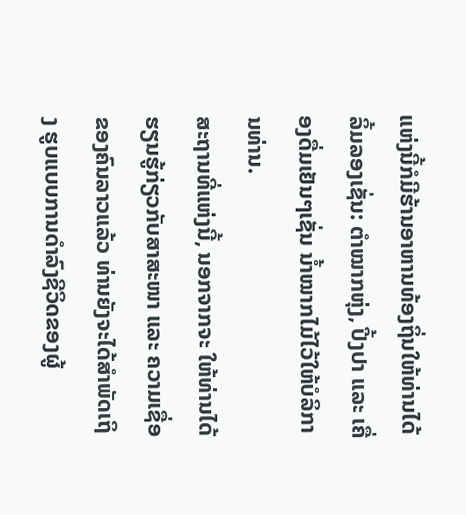ແຫ່ງນີ້ກໍມີຮ້ານອາຫານທ້ອງຖິ່ນໃຫ້ທ່ານໄດ້ລິ້ມລອງເຊັ່ນ: ຕຳໝາກຫຸ່ງ, ປີ້ງປາ ແລະ ເຄື່ອງດື່ມເຢັນໆເຊັ່ນ ນ້ຳໝາກໄມ້ໄວ້ໃຫ້ບໍລິການທ່ານ.
ສະຖານທີ່ແຫ່ງນີ້, ນອກຈາກຈະ ໃຫ້ທ່ານໄດ້ຮຽນຮູ້ກ່ຽວກັບສາສະໜາ ແລະ ຄວາມເຊື່ອຂອງຄົນລາວແລ້ວ ທ່ານຍັງຈະໄດ້ສຳພັດເຖິງ ຮູບແບບການດຳລົງຊີວິດຂອງຜູ້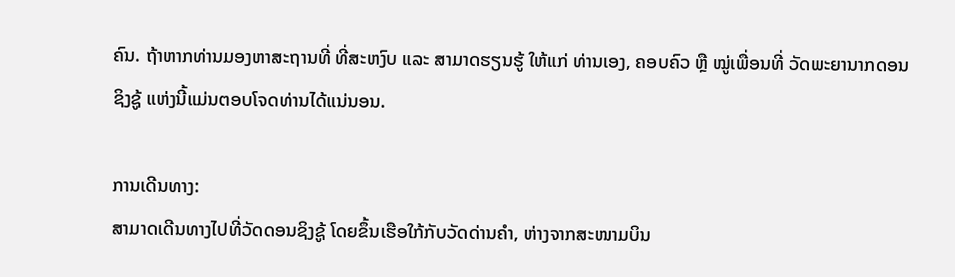ຄົນ. ຖ້າຫາກທ່ານມອງຫາສະຖານທີ່ ທີ່ສະຫງົບ ແລະ ສາມາດຮຽນຮູ້ ໃຫ້ແກ່ ທ່ານເອງ, ຄອບຄົວ ຫຼື ໝູ່ເພື່ອນທີ່ ວັດພະຍານາກດອນຊິງຊູ້ ແຫ່ງນີ້ແມ່ນຕອບໂຈດທ່ານໄດ້ແນ່ນອນ.

ການເດີນທາງ:
ສາມາດເດີນທາງໄປທີ່ວັດດອນຊິງຊູ້ ໂດຍຂຶ້ນເຮືອໃກ້ກັບວັດດ່ານຄຳ, ຫ່າງຈາກສະໜາມບິນ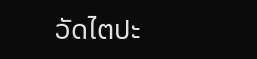ວັດໄຕປະ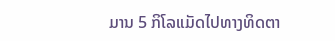ມານ 5 ກິໂລແມັດໄປທາງທິດຕາ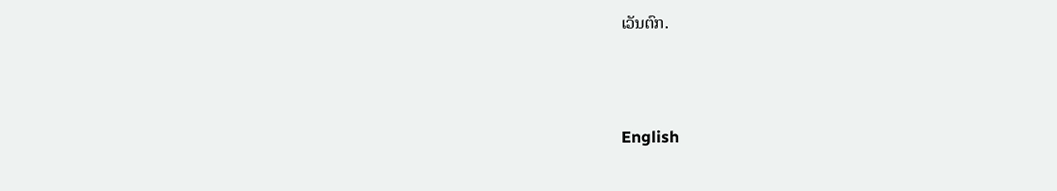ເວັນຕົກ.



English